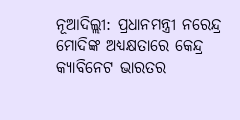ନୂଆଦିଲ୍ଲୀ: ପ୍ରଧାନମନ୍ତ୍ରୀ ନରେନ୍ଦ୍ର ମୋଦିଙ୍କ ଅଧ୍ୟକ୍ଷତାରେ କେନ୍ଦ୍ର କ୍ୟାବିନେଟ ଭାରତର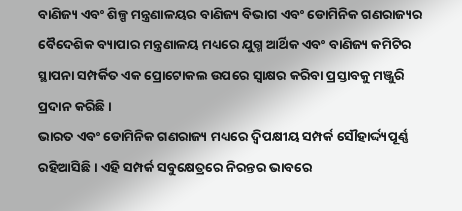ବାଣିଜ୍ୟ ଏବଂ ଶିଳ୍ପ ମନ୍ତ୍ରଣାଳୟର ବାଣିଜ୍ୟ ବିଭାଗ ଏବଂ ଡୋମିନିକ ଗଣରାଜ୍ୟର ବୈଦେଶିକ ବ୍ୟାପାର ମନ୍ତ୍ରଣାଳୟ ମଧ୍ୟରେ ଯୁଗ୍ମ ଆର୍ଥିକ ଏବଂ ବାଣିଜ୍ୟ କମିଟିର ସ୍ଥାପନା ସମ୍ପର୍କିତ ଏକ ପ୍ରୋଟୋକଲ ଉପରେ ସ୍ବାକ୍ଷର କରିବା ପ୍ରସ୍ତାବକୁ ମଞ୍ଜୁରି ପ୍ରଦାନ କରିଛି ।
ଭାରତ ଏବଂ ଡୋମିନିକ ଗଣରାଜ୍ୟ ମଧ୍ୟରେ ଦ୍ବିପକ୍ଷୀୟ ସମ୍ପର୍କ ସୌହାର୍ଦ୍ଦ୍ୟପୂର୍ଣ୍ଣ ରହିଆସିଛି। ଏହି ସମ୍ପର୍କ ସବୁକ୍ଷେତ୍ରରେ ନିରନ୍ତର ଭାବରେ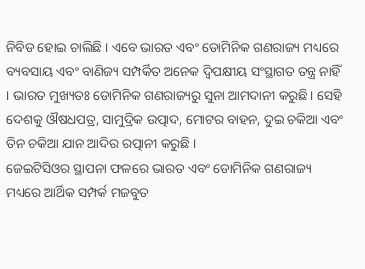ନିବିଡ ହୋଇ ଚାଲିଛି । ଏବେ ଭାରତ ଏବଂ ଡୋମିନିକ ଗଣରାଜ୍ୟ ମଧ୍ୟରେ ବ୍ୟବସାୟ ଏବଂ ବାଣିଜ୍ୟ ସମ୍ପର୍କିତ ଅନେକ ଦ୍ବିପକ୍ଷୀୟ ସଂସ୍ଥାଗତ ତନ୍ତ୍ର ନାହିଁ । ଭାରତ ମୁଖ୍ୟତଃ ଡୋମିନିକ ଗଣରାଜ୍ୟରୁ ସୁନା ଆମଦାନୀ କରୁଛି। ସେହି ଦେଶକୁ ଔଷଧପତ୍ର, ସାମୁଦ୍ରିକ ଉତ୍ପାଦ, ମୋଟର ବାହନ, ଦୁଇ ଚକିଆ ଏବଂ ତିନ ଚକିଆ ଯାନ ଆଦିର ରତ୍ପାନୀ କରୁଛି ।
ଜେଇଟିସିଓର ସ୍ଥାପନା ଫଳରେ ଭାରତ ଏବଂ ଡୋମିନିକ ଗଣରାଜ୍ୟ ମଧ୍ୟରେ ଆର୍ଥିକ ସମ୍ପର୍କ ମଜବୁତ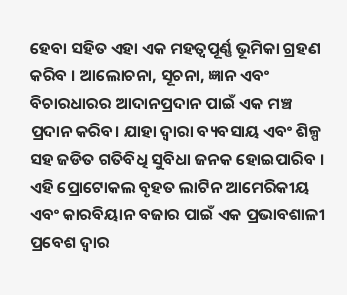ହେବା ସହିତ ଏହା ଏକ ମହତ୍ବପୂର୍ଣ୍ଣ ଭୂମିକା ଗ୍ରହଣ କରିବ । ଆଲୋଚନା, ସୂଚନା, ଜ୍ଞାନ ଏବଂ ବିଚାରଧାରର ଆଦାନପ୍ରଦାନ ପାଇଁ ଏକ ମଞ୍ଚ ପ୍ରଦାନ କରିବ। ଯାହା ଦ୍ବାରା ବ୍ୟବସାୟ ଏବଂ ଶିଳ୍ପ ସହ ଜଡିତ ଗତିବିଧି ସୁବିଧା ଜନକ ହୋଇପାରିବ । ଏହି ପ୍ରୋଟୋକଲ ବୃହତ ଲାଟିନ ଆମେରିକୀୟ ଏବଂ କାରବିୟାନ ବଜାର ପାଇଁ ଏକ ପ୍ରଭାବଶାଳୀ ପ୍ରବେଶ ଦ୍ବାର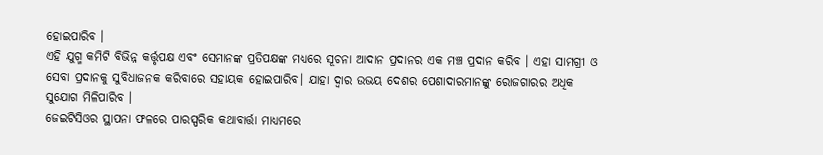ହୋଇପାରିବ ।
ଏହି ଯୁଗ୍ମ କମିଟି ବିଭିନ୍ନ କର୍ତ୍ତୃପକ୍ଷ ଏବଂ ସେମାନଙ୍କ ପ୍ରତିପକ୍ଷଙ୍କ ମଧ୍ୟରେ ସୂଚନା ଆଦାନ ପ୍ରଦାନର ଏକ ମଞ୍ଚ ପ୍ରଦାନ କରିବ । ଏହା ସାମଗ୍ରୀ ଓ ସେବା ପ୍ରଦାନକୁ ସୁବିଧାଜନକ କରିବାରେ ସହାୟକ ହୋଇପାରିବ। ଯାହା ଦ୍ବାର ଉଭୟ ଦେଶର ପେଶାଦାରମାନଙ୍କୁ ରୋଜଗାରର ଅଧିକ ସୁଯୋଗ ମିଳିପାରିବ ।
ଜେଇଟିସିଓର ସ୍ଥାପନା ଫଳରେ ପାରସ୍ପରିକ କଥାବାର୍ତ୍ତା ମାଧ୍ୟମରେ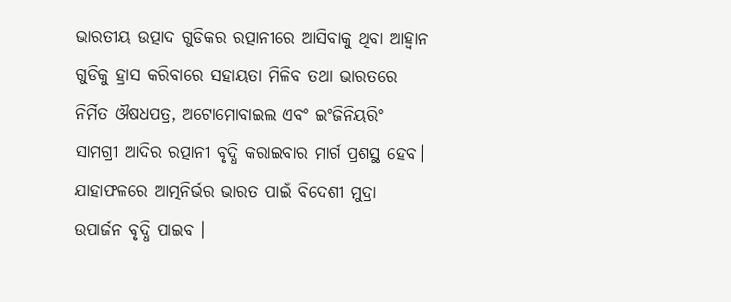ଭାରତୀୟ ଉତ୍ପାଦ ଗୁଡିକର ରତ୍ପାନୀରେ ଆସିବାକୁ ଥିବା ଆହ୍ବାନ ଗୁଡିକୁ ହ୍ରାସ କରିବାରେ ସହାୟତା ମିଳିବ ତଥା ଭାରତରେ ନିର୍ମିତ ଔଷଧପତ୍ର, ଅଟୋମୋବାଇଲ ଏବଂ ଇଂଜିନିୟରିଂ ସାମଗ୍ରୀ ଆଦିର ରତ୍ପାନୀ ବୃଦ୍ଧି କରାଇବାର ମାର୍ଗ ପ୍ରଶସ୍ଥ ହେବ। ଯାହାଫଳରେ ଆତ୍ମନିର୍ଭର ଭାରତ ପାଇଁ ବିଦେଶୀ ମୁଦ୍ରା ଉପାର୍ଜନ ବୃଦ୍ଧି ପାଇବ ।